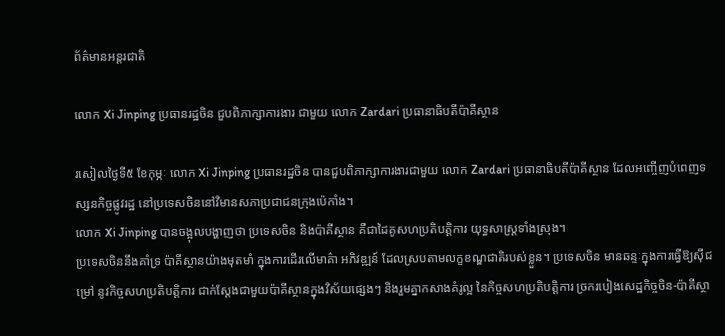ព័ត៌មានអន្តរជាតិ

លោក Xi Jinping ប្រធានរដ្ឋចិន ជួបពិភាក្សាការងារ ជាមួយ លោក Zardari ប្រធានាធិបតីប៉ាគីស្ថាន

រសៀលថ្ងៃទី៥ ខែកុម្ភៈ លោក Xi Jinping ប្រធានរដ្ឋចិន បានជួបពិភាក្សាការងារជាមួយ លោក Zardari ប្រធានាធិបតីប៉ាគីស្ថាន ដែលអញ្ចើញបំពេញទស្សនកិច្ចផ្លូវរដ្ឋ នៅប្រទេសចិននៅវិមានសភាប្រជាជនក្រុងប៉េកាំង។
លោក Xi Jinping បានចង្អុលបង្ហាញថា ប្រទេសចិន និងប៉ាគីស្ថាន គឺជាដៃគូសហប្រតិបត្តិការ យុទ្ធសាស្ត្រទាំងស្រុង។
ប្រទេសចិននឹងគាំទ្រ ប៉ាគីស្ថានយ៉ាងមុតមាំ ក្នុងការដើរលើមាគ៌ា អភិវឌ្ឍន៍ ដែលស្របតាមលក្ខខណ្ឌជាតិរបស់ខ្លួន។ ប្រទេសចិន មានឆន្ទៈក្នុងការធ្វើឱ្យស៊ីជម្រៅ នូវកិច្ចសហប្រតិបត្តិការ ជាក់ស្តែងជាមួយប៉ាគីស្ថានក្នុងវិស័យផ្សេងៗ និងរួមគ្នាកសាងគំរូល្អ នៃកិច្ចសហប្រតិបត្តិការ ច្រករបៀងសេដ្ឋកិច្ចចិន-ប៉ាគីស្ថា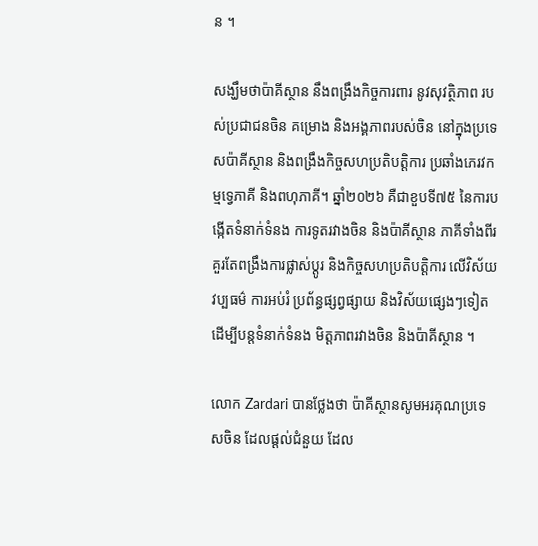ន ។

សង្ឃឹមថាប៉ាគីស្ថាន នឹងពង្រឹងកិច្ចការពារ នូវសុវត្ថិភាព របស់ប្រជាជនចិន គម្រោង និងអង្គភាពរបស់ចិន នៅក្នុងប្រទេសប៉ាគីស្ថាន និងពង្រឹងកិច្ចសហប្រតិបត្តិការ ប្រឆាំងភេរវកម្មទ្វេភាគី និងពហុភាគី។ ឆ្នាំ២០២៦ គឺជាខួបទី៧៥ នៃការបង្កើតទំនាក់ទំនង ការទូតរវាងចិន និងប៉ាគីស្ថាន ភាគីទាំងពីរគួរតែពង្រឹងការផ្លាស់ប្តូរ និងកិច្ចសហប្រតិបត្តិការ លើវិស័យវប្បធម៌ ការអប់រំ ប្រព័ន្ធផ្សព្វផ្សាយ និងវិស័យផ្សេងៗទៀត ដើម្បីបន្តទំនាក់ទំនង មិត្តភាពរវាងចិន និងប៉ាគីស្ថាន ។

លោក Zardari បានថ្លែងថា ប៉ាគីស្ថានសូមអរគុណប្រទេសចិន ដែលផ្ដល់ជំនួយ ដែល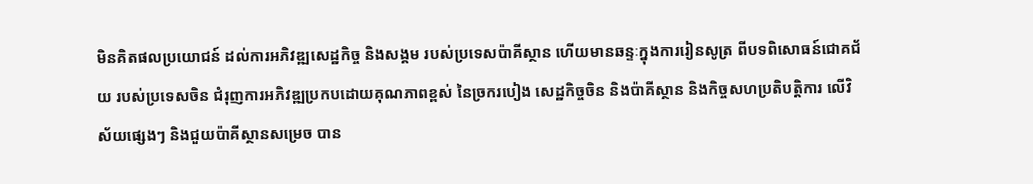មិនគិតផលប្រយោជន៍ ដល់ការអភិវឌ្ឍសេដ្ឋកិច្ច និងសង្គម របស់ប្រទេសប៉ាគីស្ថាន ហើយមានឆន្ទៈក្នុងការរៀនសូត្រ ពីបទពិសោធន៍ជោគជ័យ របស់ប្រទេសចិន ជំរុញការអភិវឌ្ឍប្រកបដោយគុណភាពខ្ពស់ នៃច្រករបៀង សេដ្ឋកិច្ចចិន និងប៉ាគីស្ថាន និងកិច្ចសហប្រតិបត្តិការ លើវិស័យផ្សេងៗ និងជួយប៉ាគីស្ថានសម្រេច បាន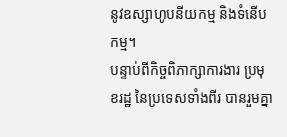នូវឧស្សាហូបនីយកម្ម និងទំនើបកម្ម។
បន្ទាប់ពីកិច្ចពិភាក្សាការងារ ប្រមុខរដ្ឋ នៃប្រទេសទាំងពីរ បានរួមគ្នា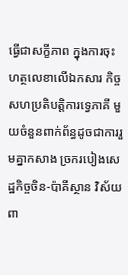ធ្វើជាសក្ខីភាព ក្នុងការចុះហត្ថលេខាលើឯកសារ កិច្ចសហប្រតិបត្តិការទ្វេភាគី មួយចំនួនពាក់ព័ន្ធដូចជាការរួមគ្នាកសាង ច្រករបៀងសេដ្ឋកិច្ចចិន-ប៉ាគីស្ថាន វិស័យពា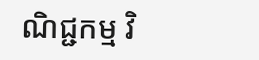ណិជ្ជកម្ម វិ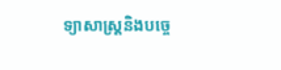ទ្យាសាស្ត្រនិងបច្ចេ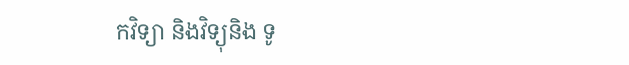កវិទ្យា និងវិទ្យុនិង ទូ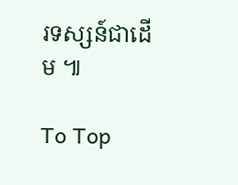រទស្សន៍ជាដើម ៕

To Top